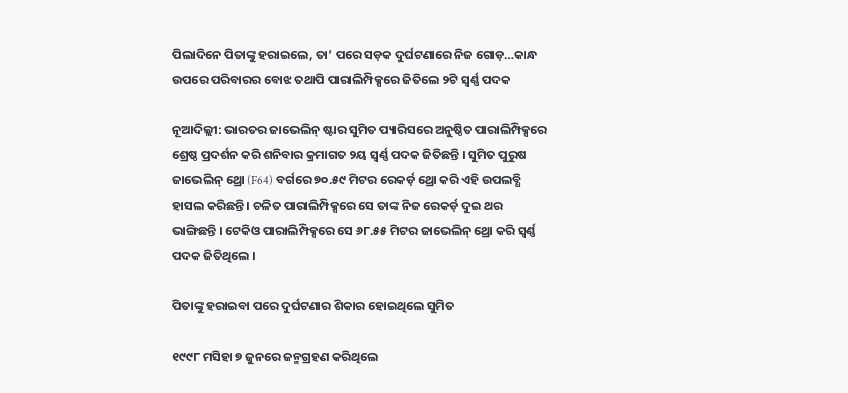ପିଲାଦିନେ ପିତାଙ୍କୁ ହରାଇଲେ, ତା’ ପରେ ସଡ଼କ ଦୁର୍ଘଟଣାରେ ନିଜ ଗୋଡ଼…କାନ୍ଧ ଉପରେ ପରିବାରର ବୋଝ ତଥାପି ପାରାଲିମ୍ପିକ୍ସରେ ଜିତିଲେ ୨ଟି ସ୍ୱର୍ଣ୍ଣ ପଦକ

ନୂଆଦିଲ୍ଲୀ: ଭାରତର ଜାଭେଲିନ୍ ଷ୍ଟାର ସୁମିତ ପ୍ୟାରିସରେ ଅନୁଷ୍ଠିତ ପାରାଲିମ୍ପିକ୍ସରେ ଶ୍ରେଷ୍ଠ ପ୍ରଦର୍ଶନ କରି ଶନିବାର କ୍ରମାଗତ ୨ୟ ସ୍ୱର୍ଣ୍ଣ ପଦକ ଜିତିଛନ୍ତି । ସୁମିତ ପୁରୁଷ ଜାଭେଲିନ୍ ଥ୍ରୋ (F64) ବର୍ଗରେ ୭୦.୫୯ ମିଟର ରେକର୍ଡ଼ ଥ୍ରୋ କରି ଏହି ଉପଲବ୍ଧି ହାସଲ କରିଛନ୍ତି । ଚଳିତ ପାରାଲିମ୍ପିକ୍ସରେ ସେ ତାଙ୍କ ନିଜ ରେକର୍ଡ଼ ଦୁଇ ଥର ଭାଙ୍ଗିଛନ୍ତି । ଟେକିଓ ପାରାଲିମ୍ପିକ୍ସରେ ସେ ୬୮.୫୫ ମିଟର ଜାଭେଲିନ୍ ଥ୍ରୋ କରି ସ୍ୱର୍ଣ୍ଣ ପଦକ ଜିତିଥିଲେ ।

ପିତାଙ୍କୁ ହରାଇବା ପରେ ଦୁର୍ଘଟଣାର ଶିକାର ହୋଇଥିଲେ ସୁମିତ

୧୯୯୮ ମସିହା ୭ ଜୁନରେ ଜନ୍ମଗ୍ରହଣ କରିଥିଲେ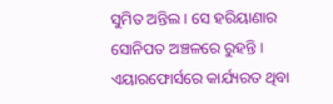ସୁମିତ ଅନ୍ତିଲ । ସେ ହରିୟାଣାର ସୋନିପତ ଅଞ୍ଚଳରେ ରୁହନ୍ତି । ଏୟାରଫୋର୍ସରେ କାର୍ଯ୍ୟରତ ଥିବା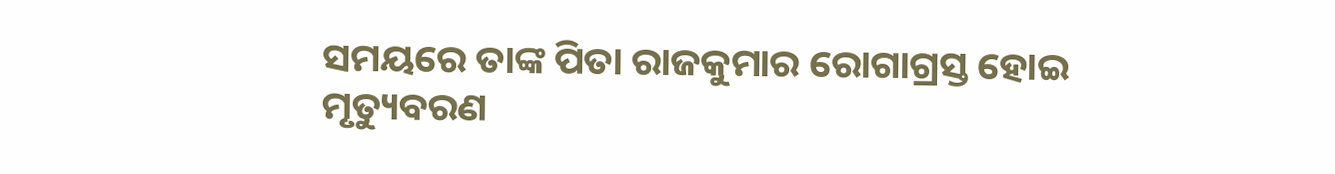ସମୟରେ ତାଙ୍କ ପିତା ରାଜକୁମାର ରୋଗାଗ୍ରସ୍ତ ହୋଇ ମୃତ୍ୟୁବରଣ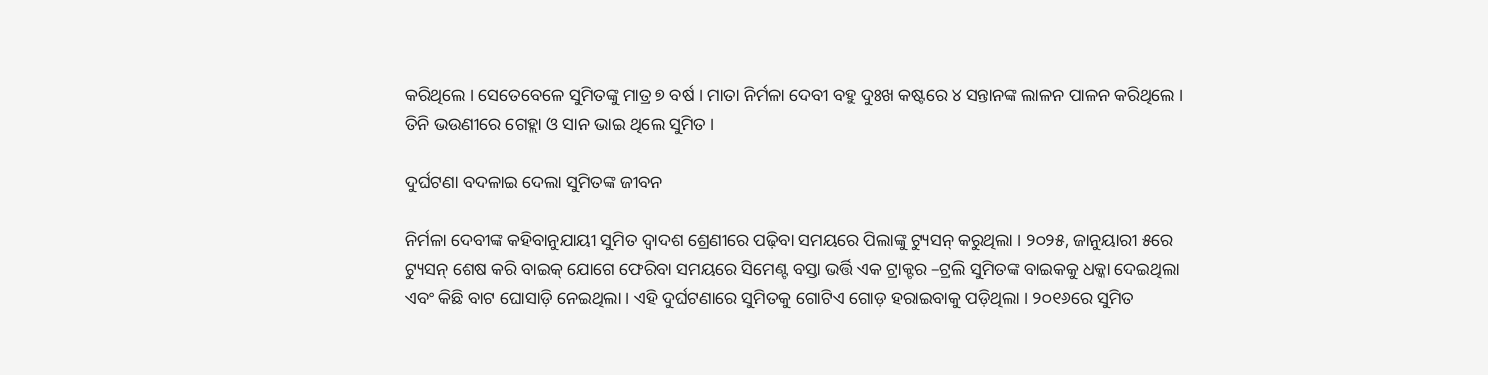କରିଥିଲେ । ସେତେବେଳେ ସୁମିତଙ୍କୁ ମାତ୍ର ୭ ବର୍ଷ । ମାତା ନିର୍ମଳା ଦେବୀ ବହୁ ଦୁଃଖ କଷ୍ଟରେ ୪ ସନ୍ତାନଙ୍କ ଲାଳନ ପାଳନ କରିଥିଲେ । ତିନି ଭଉଣୀରେ ଗେହ୍ଲା ଓ ସାନ ଭାଇ ଥିଲେ ସୁମିତ ।

ଦୁର୍ଘଟଣା ବଦଳାଇ ଦେଲା ସୁମିତଙ୍କ ଜୀବନ

ନିର୍ମଳା ଦେବୀଙ୍କ କହିବାନୁଯାୟୀ ସୁମିତ ଦ୍ୱାଦଶ ଶ୍ରେଣୀରେ ପଢ଼ିବା ସମୟରେ ପିଲାଙ୍କୁ ଟ୍ୟୁସନ୍ କରୁଥିଲା । ୨୦୨୫, ଜାନୁୟାରୀ ୫ରେ ଟ୍ୟୁସନ୍ ଶେଷ କରି ବାଇକ୍ ଯୋଗେ ଫେରିବା ସମୟରେ ସିମେଣ୍ଟ ବସ୍ତା ଭର୍ତ୍ତି ଏକ ଟ୍ରାକ୍ଟର –ଟ୍ରଲି ସୁମିତଙ୍କ ବାଇକକୁ ଧକ୍କା ଦେଇଥିଲା ଏବଂ କିଛି ବାଟ ଘୋସାଡ଼ି ନେଇଥିଲା । ଏହି ଦୁର୍ଘଟଣାରେ ସୁମିତକୁ ଗୋଟିଏ ଗୋଡ଼ ହରାଇବାକୁ ପଡ଼ିଥିଲା । ୨୦୧୬ରେ ସୁମିତ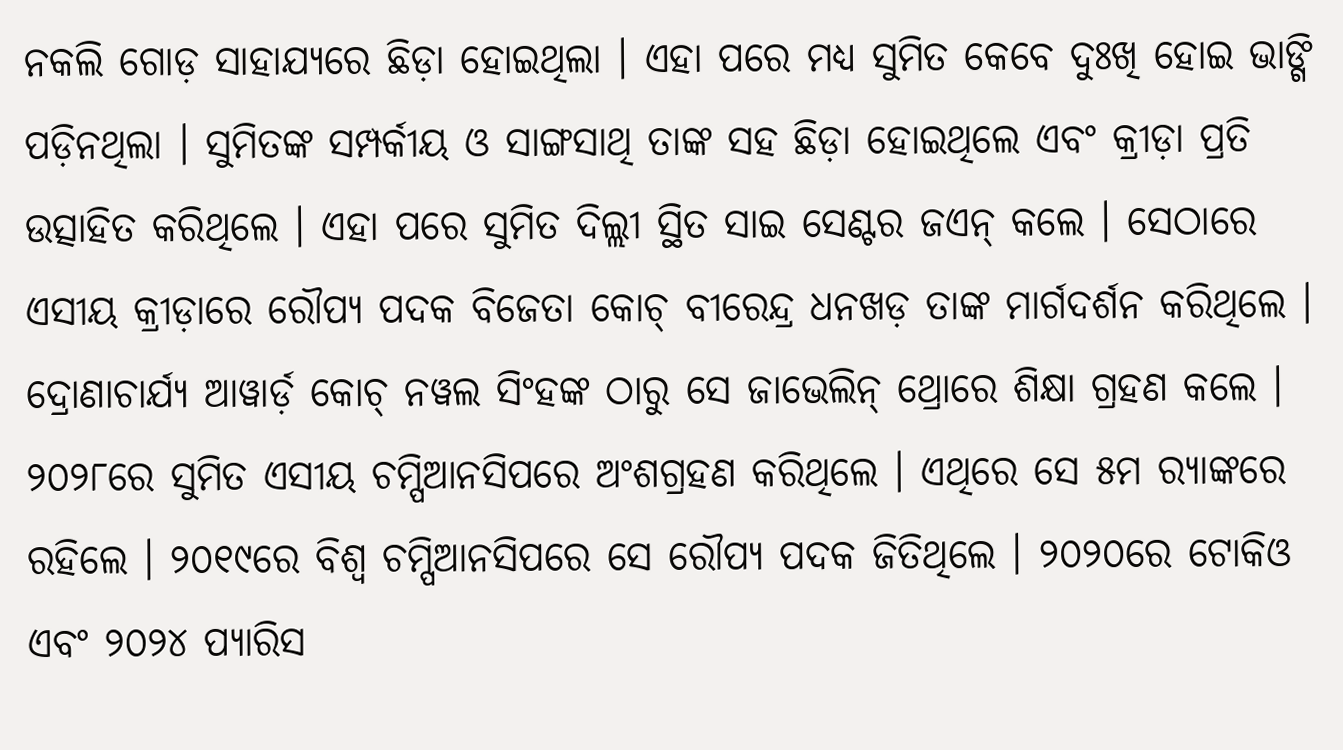ନକଲି ଗୋଡ଼ ସାହାଯ୍ୟରେ ଛିଡ଼ା ହୋଇଥିଲା । ଏହା ପରେ ମଧ୍ୟ ସୁମିତ କେବେ ଦୁଃଖି ହୋଇ ଭାଙ୍ଗି ପଡ଼ିନଥିଲା । ସୁମିତଙ୍କ ସମ୍ପର୍କୀୟ ଓ ସାଙ୍ଗସାଥି ତାଙ୍କ ସହ ଛିଡ଼ା ହୋଇଥିଲେ ଏବଂ କ୍ରୀଡ଼ା ପ୍ରତି ଉତ୍ସାହିତ କରିଥିଲେ । ଏହା ପରେ ସୁମିତ ଦିଲ୍ଲୀ ସ୍ଥିତ ସାଇ ସେଣ୍ଟର ଜଏନ୍ କଲେ । ସେଠାରେ ଏସୀୟ କ୍ରୀଡ଼ାରେ ରୌପ୍ୟ ପଦକ ବିଜେତା କୋଚ୍ ବୀରେନ୍ଦ୍ର ଧନଖଡ଼ ତାଙ୍କ ମାର୍ଗଦର୍ଶନ କରିଥିଲେ । ଦ୍ରୋଣାଚାର୍ଯ୍ୟ ଆୱାର୍ଡ଼ କୋଚ୍ ନୱଲ ସିଂହଙ୍କ ଠାରୁ ସେ ଜାଭେଲିନ୍ ଥ୍ରୋରେ ଶିକ୍ଷା ଗ୍ରହଣ କଲେ । ୨୦୨୮ରେ ସୁମିତ ଏସୀୟ ଚମ୍ପିଆନସିପରେ ଅଂଶଗ୍ରହଣ କରିଥିଲେ । ଏଥିରେ ସେ ୫ମ ର‌୍ୟାଙ୍କରେ ରହିଲେ । ୨୦୧୯ରେ ବିଶ୍ୱ ଚମ୍ପିଆନସିପରେ ସେ ରୌପ୍ୟ ପଦକ ଜିତିଥିଲେ । ୨୦୨୦ରେ ଟୋକିଓ ଏବଂ ୨୦୨୪ ପ୍ୟାରିସ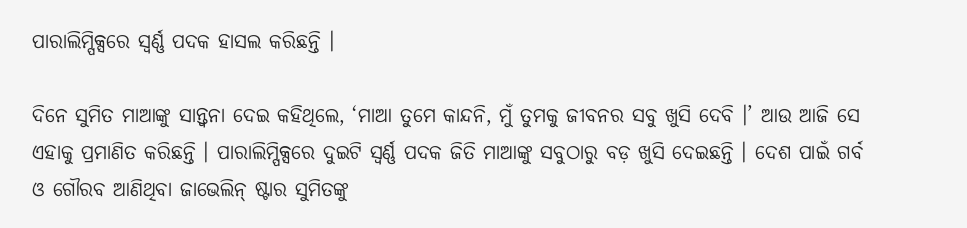ପାରାଲିମ୍ପିକ୍ସରେ ସ୍ୱର୍ଣ୍ଣ ପଦକ ହାସଲ କରିଛନ୍ତି ।

ଦିନେ ସୁମିତ ମାଆଙ୍କୁ ସାନ୍ତ୍ୱନା ଦେଇ କହିଥିଲେ, ‘ମାଆ ତୁମେ କାନ୍ଦନି, ମୁଁ ତୁମକୁ ଜୀବନର ସବୁ ଖୁସି ଦେବି ।’ ଆଉ ଆଜି ସେ ଏହାକୁ ପ୍ରମାଣିତ କରିଛନ୍ତି । ପାରାଲିମ୍ପିକ୍ସରେ ଦୁଇଟି ସ୍ୱର୍ଣ୍ଣ ପଦକ ଜିତି ମାଆଙ୍କୁ ସବୁଠାରୁ ବଡ଼ ଖୁସି ଦେଇଛନ୍ତି । ଦେଶ ପାଇଁ ଗର୍ବ ଓ ଗୌରବ ଆଣିଥିବା ଜାଭେଲିନ୍ ଷ୍ଟାର ସୁମିତଙ୍କୁ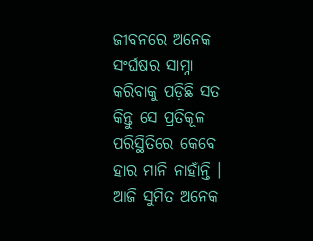ଜୀବନରେ ଅନେକ ସଂର୍ଘଷର ସାମ୍ନା କରିବାକୁ ପଡ଼ିଛି ସତ କିନ୍ତୁ ସେ ପ୍ରତିକୂଳ ପରିସ୍ଥିତିରେ କେବେ ହାର ମାନି ନାହାଁନ୍ତି । ଆଜି ସୁମିତ ଅନେକ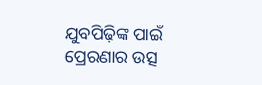ଯୁବପିଢ଼ିଙ୍କ ପାଇଁ ପ୍ରେରଣାର ଉତ୍ସ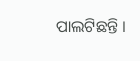ପାଲଟିଛନ୍ତି ।